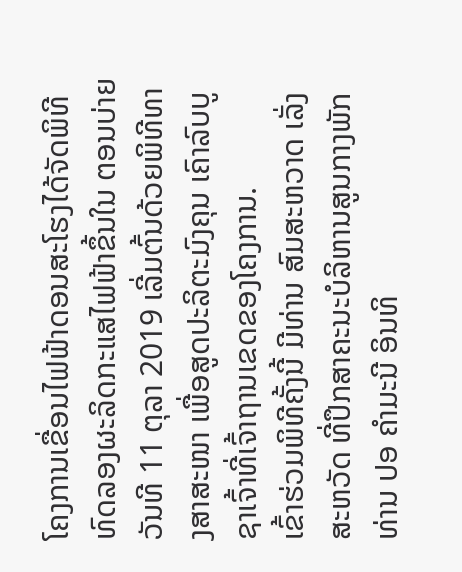ໂຄງການເຂື່ອນໄຟຟ້າດອນສະໂຮງໄດ້ຈັດພິທີທົດລອງຜະລິດກະແສໄຟຟ້າຂຶ້ນໃນ ຕອນບ່າຍວັນທີ 11 ຕຸລາ 2019 ເລີ່ມຕົ້ນດ້ວຍພິທີທາງສາສະໜາ ເພື່ອສູດປະລິຕະມົງຄຸນ ເຄົາລົບບູຊາເຈົ້າທີ່ເຈົ້າຖານເຂດຂອງໂຄງການ.
ເຂົ້າຮ່ວມພິທີຄັ້ງນີ້ ມີທ່ານ ສົມສະຫວາດ ເລັ່ງສະຫວັດ ທີ່ປຶກສາຄະນະບໍລິຫານສູນກາງພັກ ທ່ານ ປອ ຄຳມະນີ ອິນທິ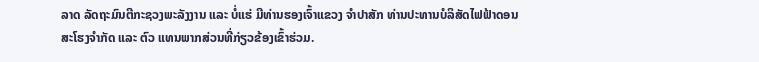ລາດ ລັດຖະມົນຕີກະຊວງພະລັງງານ ແລະ ບໍ່ແຮ່ ມີທ່ານຮອງເຈົ້າແຂວງ ຈຳປາສັກ ທ່ານປະທານບໍລິສັດໄຟຟ້າດອນສະໂຮງຈຳກັດ ແລະ ຕົວ ແທນພາກສ່ວນທີ່ກ່ຽວຂ້ອງເຂົ້າຮ່ວມ.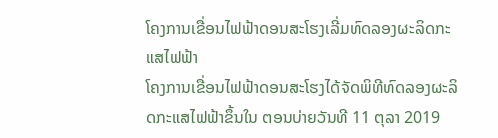ໂຄງການເຂື່ອນໄຟຟ້າດອນສະໂຮງເລີ່ມທົດລອງຜະລິດກະແສໄຟຟ້າ
ໂຄງການເຂື່ອນໄຟຟ້າດອນສະໂຮງໄດ້ຈັດພິທີທົດລອງຜະລິດກະແສໄຟຟ້າຂຶ້ນໃນ ຕອນບ່າຍວັນທີ 11 ຕຸລາ 2019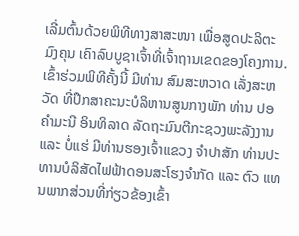ເລີ່ມຕົ້ນດ້ວຍພິທີທາງສາສະໜາ ເພື່ອສູດປະລິຕະມົງຄຸນ ເຄົາລົບບູຊາເຈົ້າທີ່ເຈົ້າຖານເຂດຂອງໂຄງການ.ເຂົ້າຮ່ວມພິທີຄັ້ງນີ້ ມີທ່ານ ສົມສະຫວາດ ເລັ່ງສະຫວັດ ທີ່ປຶກສາຄະນະບໍລິຫານສູນກາງພັກ ທ່ານ ປອ ຄຳມະນີ ອິນທິລາດ ລັດຖະມົນຕີກະຊວງພະລັງງານ ແລະ ບໍ່ແຮ່ ມີທ່ານຮອງເຈົ້າແຂວງ ຈຳປາສັກ ທ່ານປະທານບໍລິສັດໄຟຟ້າດອນສະໂຮງຈຳກັດ ແລະ ຕົວ ແທນພາກສ່ວນທີ່ກ່ຽວຂ້ອງເຂົ້າ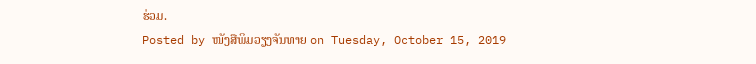ຮ່ວມ.
Posted by ໜັງສືພິມວຽງຈັນທາຍ on Tuesday, October 15, 2019